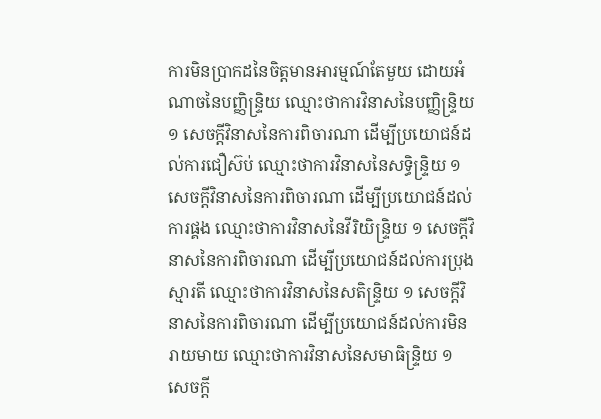ការមិនប្រាកដនៃចិត្តមានអារម្មណ៍តែមួយ ដោយអំណាចនៃបញ្ញិន្ទ្រិយ ឈ្មោះថាការវិនាសនៃបញ្ញិន្ទ្រិយ ១ សេចក្ដីវិនាសនៃការពិចារណា ដើម្បីប្រយោជន៍ដល់ការជឿស៊ប់ ឈ្មោះថាការវិនាសនៃសទ្ធិន្ទ្រិយ ១ សេចក្ដីវិនាសនៃការពិចារណា ដើម្បីប្រយោជន៍ដល់ការផ្គង ឈ្មោះថាការវិនាសនៃវីរិយិន្ទ្រិយ ១ សេចក្ដីវិនាសនៃការពិចារណា ដើម្បីប្រយោជន៍ដល់ការប្រុងស្មារតី ឈ្មោះថាការវិនាសនៃសតិន្ទ្រិយ ១ សេចក្ដីវិនាសនៃការពិចារណា ដើម្បីប្រយោជន៍ដល់ការមិនរាយមាយ ឈ្មោះថាការវិនាសនៃសមាធិន្ទ្រិយ ១ សេចក្ដី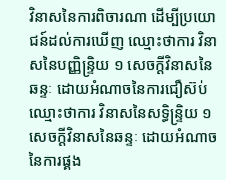វិនាសនៃការពិចារណា ដើម្បីប្រយោជន៍ដល់ការឃើញ ឈ្មោះថាការ វិនាសនៃបញ្ញិន្ទ្រិយ ១ សេចក្ដីវិនាសនៃឆន្ទៈ ដោយអំណាចនៃការជឿស៊ប់ ឈ្មោះថាការ វិនាសនៃសទ្ធិន្ទ្រិយ ១ សេចក្ដីវិនាសនៃឆន្ទៈ ដោយអំណាចនៃការផ្គង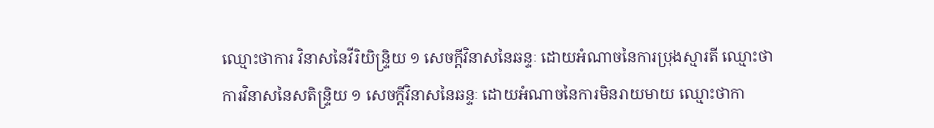ឈ្មោះថាការ វិនាសនៃវីរិយិន្ទ្រិយ ១ សេចក្ដីវិនាសនៃឆន្ទៈ ដោយអំណាចនៃការប្រុងស្មារតី ឈ្មោះថា ការវិនាសនៃសតិន្ទ្រិយ ១ សេចក្ដីវិនាសនៃឆន្ទៈ ដោយអំណាចនៃការមិនរាយមាយ ឈ្មោះថាកា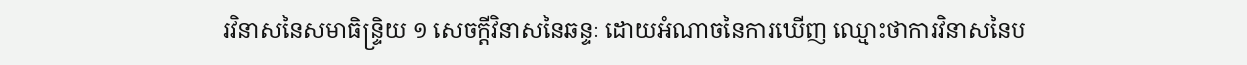រវិនាសនៃសមាធិន្ទ្រិយ ១ សេចក្ដីវិនាសនៃឆន្ទៈ ដោយអំណាចនៃការឃើញ ឈ្មោះថាការវិនាសនៃប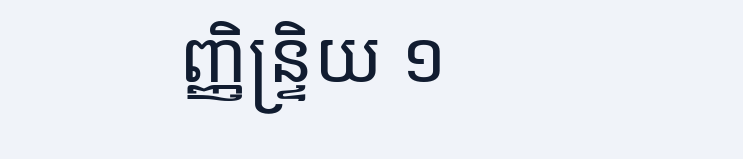ញ្ញិន្ទ្រិយ ១